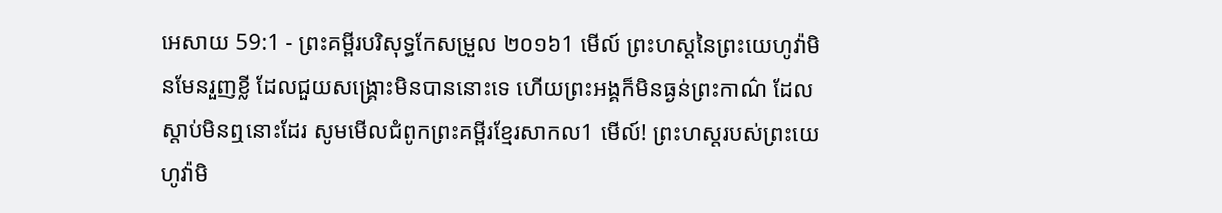អេសាយ 59:1 - ព្រះគម្ពីរបរិសុទ្ធកែសម្រួល ២០១៦1 មើល៍ ព្រះហស្តនៃព្រះយេហូវ៉ាមិនមែនរួញខ្លី ដែលជួយសង្គ្រោះមិនបាននោះទេ ហើយព្រះអង្គក៏មិនធ្ងន់ព្រះកាណ៌ ដែលស្តាប់មិនឮនោះដែរ សូមមើលជំពូកព្រះគម្ពីរខ្មែរសាកល1 មើល៍! ព្រះហស្តរបស់ព្រះយេហូវ៉ាមិ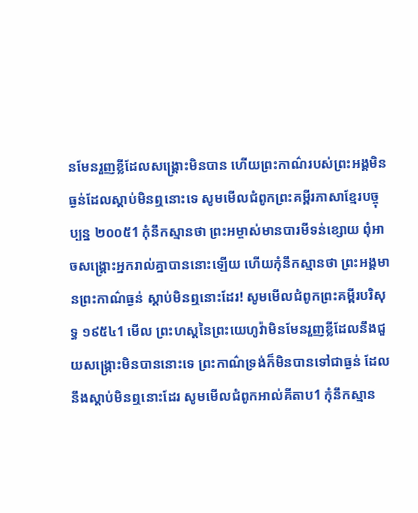នមែនរួញខ្លីដែលសង្គ្រោះមិនបាន ហើយព្រះកាណ៌របស់ព្រះអង្គមិនធ្ងន់ដែលស្ដាប់មិនឮនោះទេ សូមមើលជំពូកព្រះគម្ពីរភាសាខ្មែរបច្ចុប្បន្ន ២០០៥1 កុំនឹកស្មានថា ព្រះអម្ចាស់មានបារមីទន់ខ្សោយ ពុំអាចសង្គ្រោះអ្នករាល់គ្នាបាននោះឡើយ ហើយកុំនឹកស្មានថា ព្រះអង្គមានព្រះកាណ៌ធ្ងន់ ស្ដាប់មិនឮនោះដែរ! សូមមើលជំពូកព្រះគម្ពីរបរិសុទ្ធ ១៩៥៤1 មើល ព្រះហស្តនៃព្រះយេហូវ៉ាមិនមែនរួញខ្លីដែលនឹងជួយសង្គ្រោះមិនបាននោះទេ ព្រះកាណ៌ទ្រង់ក៏មិនបានទៅជាធ្ងន់ ដែលនឹងស្តាប់មិនឮនោះដែរ សូមមើលជំពូកអាល់គីតាប1 កុំនឹកស្មាន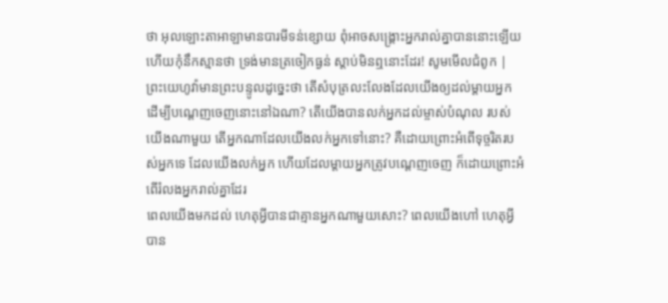ថា អុលឡោះតាអាឡាមានបារមីទន់ខ្សោយ ពុំអាចសង្គ្រោះអ្នករាល់គ្នាបាននោះឡើយ ហើយកុំនឹកស្មានថា ទ្រង់មានត្រចៀកធ្ងន់ ស្ដាប់មិនឮនោះដែរ! សូមមើលជំពូក |
ព្រះយេហូវ៉ាមានព្រះបន្ទូលដូច្នេះថា តើសំបុត្រលះលែងដែលយើងឲ្យដល់ម្តាយអ្នក ដើម្បីបណ្តេញចេញនោះនៅឯណា? តើយើងបានលក់អ្នកដល់ម្ចាស់បំណុល របស់យើងណាមួយ តើអ្នកណាដែលយើងលក់អ្នកទៅនោះ? គឺដោយព្រោះអំពើទុច្ចរិតរបស់អ្នកទេ ដែលយើងលក់អ្នក ហើយដែលម្តាយអ្នកត្រូវបណ្តេញចេញ ក៏ដោយព្រោះអំពើរំលងអ្នករាល់គ្នាដែរ
ពេលយើងមកដល់ ហេតុអ្វីបានជាគ្មានអ្នកណាមួយសោះ? ពេលយើងហៅ ហេតុអ្វីបាន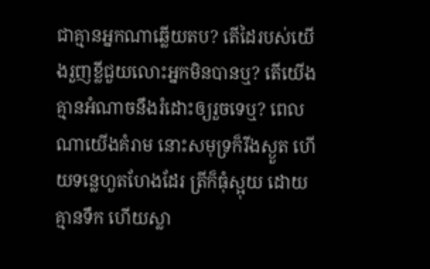ជាគ្មានអ្នកណាឆ្លើយតប? តើដៃរបស់យើងរួញខ្លីជួយលោះអ្នកមិនបានឬ? តើយើងគ្មានអំណាចនឹងរំដោះឲ្យរួចទេឬ? ពេលណាយើងគំរាម នោះសមុទ្រក៏រីងស្ងួត ហើយទន្លេហួតហែងដែរ ត្រីក៏ធុំស្អុយ ដោយគ្មានទឹក ហើយស្លា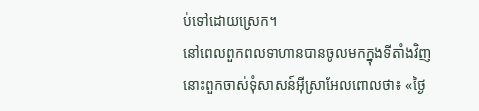ប់ទៅដោយស្រេក។
នៅពេលពួកពលទាហានបានចូលមកក្នុងទីតាំងវិញ នោះពួកចាស់ទុំសាសន៍អ៊ីស្រាអែលពោលថា៖ «ថ្ងៃ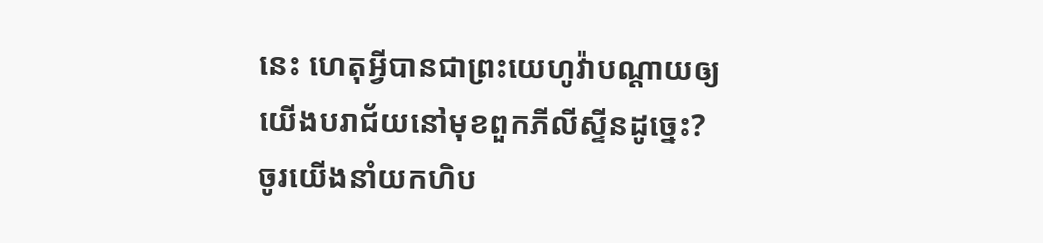នេះ ហេតុអ្វីបានជាព្រះយេហូវ៉ាបណ្ដាយឲ្យយើងបរាជ័យនៅមុខពួកភីលីស្ទីនដូច្នេះ? ចូរយើងនាំយកហិប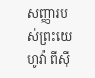សញ្ញារបស់ព្រះយេហូវ៉ា ពីស៊ី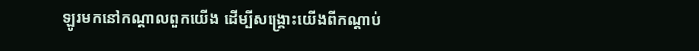ឡូរមកនៅកណ្ដាលពួកយើង ដើម្បីសង្គ្រោះយើងពីកណ្ដាប់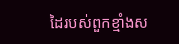ដៃរបស់ពួកខ្មាំងស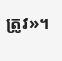ត្រូវ»។